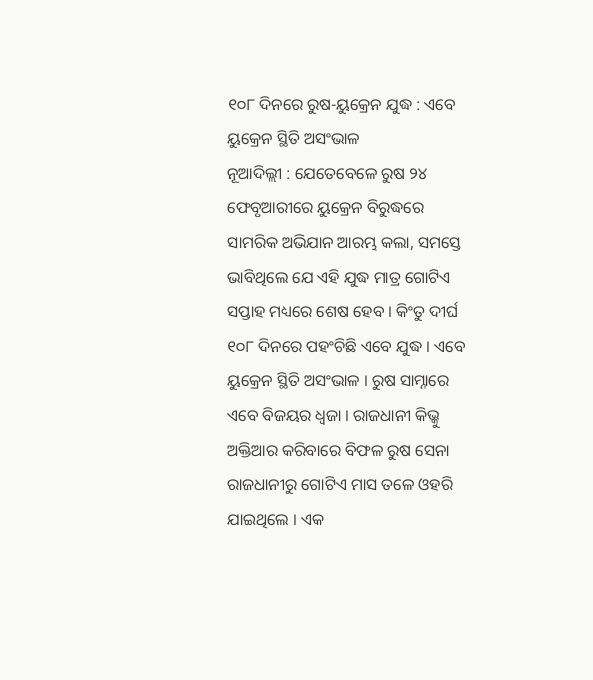୧୦୮ ଦିନରେ ରୁଷ-ୟୁକ୍ରେନ ଯୁଦ୍ଧ : ଏବେ ୟୁକ୍ରେନ ସ୍ଥିତି ଅସଂଭାଳ
ନୂଆଦିଲ୍ଲୀ : ଯେତେବେଳେ ରୁଷ ୨୪ ଫେବୃଆରୀରେ ୟୁକ୍ରେନ ବିରୁଦ୍ଧରେ ସାମରିକ ଅଭିଯାନ ଆରମ୍ଭ କଲା, ସମସ୍ତେ ଭାବିଥିଲେ ଯେ ଏହି ଯୁଦ୍ଧ ମାତ୍ର ଗୋଟିଏ ସପ୍ତାହ ମଧ୍ୟରେ ଶେଷ ହେବ । କିଂତୁ ଦୀର୍ଘ ୧୦୮ ଦିନରେ ପହଂଚିଛି ଏବେ ଯୁଦ୍ଧ । ଏବେ ୟୁକ୍ରେନ ସ୍ଥିତି ଅସଂଭାଳ । ରୁଷ ସାମ୍ନାରେ ଏବେ ବିଜୟର ଧ୍ୱଜା । ରାଜଧାନୀ କିଭ୍କୁ ଅକ୍ତିଆର କରିବାରେ ବିଫଳ ରୁଷ ସେନା ରାଜଧାନୀରୁ ଗୋଟିଏ ମାସ ତଳେ ଓହରି ଯାଇଥିଲେ । ଏକ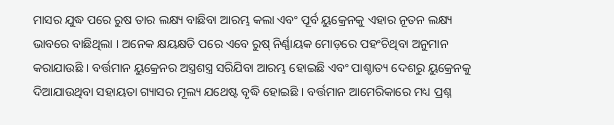ମାସର ଯୁଦ୍ଧ ପରେ ରୁଷ ତାର ଲକ୍ଷ୍ୟ ବାଛିବା ଆରମ୍ଭ କଲା ଏବଂ ପୂର୍ବ ୟୁକ୍ରେନକୁ ଏହାର ନୂତନ ଲକ୍ଷ୍ୟ ଭାବରେ ବାଛିଥିଲା । ଅନେକ କ୍ଷୟକ୍ଷତି ପରେ ଏବେ ରୁଷ୍ ନିର୍ଣ୍ଣାୟକ ମୋଡ଼ରେ ପହଂଚିଥିବା ଅନୁମାନ କରାଯାଉଛି । ବର୍ତ୍ତମାନ ୟୁକ୍ରେନର ଅସ୍ତ୍ରଶସ୍ତ୍ର ସରିଯିବା ଆରମ୍ଭ ହୋଇଛି ଏବଂ ପାଶ୍ଚାତ୍ୟ ଦେଶରୁ ୟୁକ୍ରେନକୁ ଦିଆଯାଉଥିବା ସହାୟତା ଗ୍ୟାସର ମୂଲ୍ୟ ଯଥେଷ୍ଟ ବୃଦ୍ଧି ହୋଇଛି । ବର୍ତ୍ତମାନ ଆମେରିକାରେ ମଧ୍ୟ ପ୍ରଶ୍ନ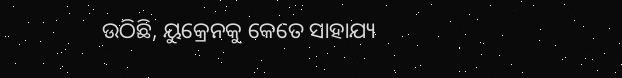ଉଠିଛି, ୟୁକ୍ରେନକୁ କେତେ ସାହାଯ୍ୟ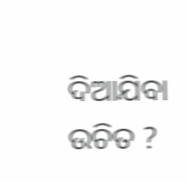ଦିଆଯିବା ଉଚିତ ?